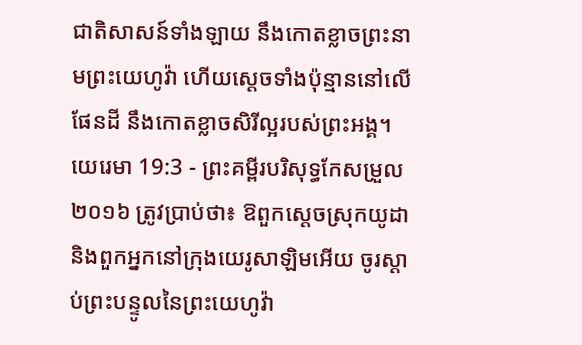ជាតិសាសន៍ទាំងឡាយ នឹងកោតខ្លាចព្រះនាមព្រះយេហូវ៉ា ហើយស្តេចទាំងប៉ុន្មាននៅលើផែនដី នឹងកោតខ្លាចសិរីល្អរបស់ព្រះអង្គ។
យេរេមា 19:3 - ព្រះគម្ពីរបរិសុទ្ធកែសម្រួល ២០១៦ ត្រូវប្រាប់ថា៖ ឱពួកស្តេចស្រុកយូដា និងពួកអ្នកនៅក្រុងយេរូសាឡិមអើយ ចូរស្តាប់ព្រះបន្ទូលនៃព្រះយេហូវ៉ា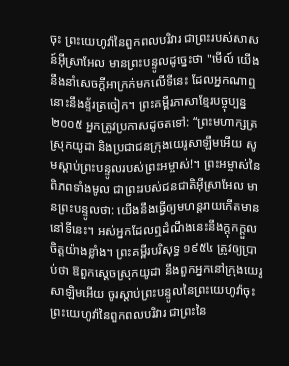ចុះ ព្រះយេហូវ៉ានៃពួកពលបរិវារ ជាព្រះរបស់សាសន៍អ៊ីស្រាអែល មានព្រះបន្ទូលដូច្នេះថា "មើល៍ យើងនឹងនាំសេចក្ដីអាក្រក់មកលើទីនេះ ដែលអ្នកណាឮ នោះនឹងខ្ទ័រត្រចៀក។ ព្រះគម្ពីរភាសាខ្មែរបច្ចុប្បន្ន ២០០៥ អ្នកត្រូវប្រកាសដូចតទៅ: “ព្រះមហាក្សត្រស្រុកយូដា និងប្រជាជនក្រុងយេរូសាឡឹមអើយ សូមស្ដាប់ព្រះបន្ទូលរបស់ព្រះអម្ចាស់!។ ព្រះអម្ចាស់នៃពិភពទាំងមូល ជាព្រះរបស់ជនជាតិអ៊ីស្រាអែល មានព្រះបន្ទូលថា: យើងនឹងធ្វើឲ្យមហន្តរាយកើតមាននៅទីនេះ។ អស់អ្នកដែលឮដំណឹងនេះនឹងក្ដុកក្ដួលចិត្តយ៉ាងខ្លាំង។ ព្រះគម្ពីរបរិសុទ្ធ ១៩៥៤ ត្រូវឲ្យប្រាប់ថា ឱពួកស្តេចស្រុកយូដា នឹងពួកអ្នកនៅក្រុងយេរូសាឡិមអើយ ចូរស្តាប់ព្រះបន្ទូលនៃព្រះយេហូវ៉ាចុះ ព្រះយេហូវ៉ានៃពួកពលបរិវារ ជាព្រះនៃ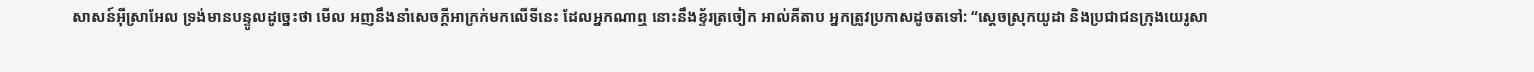សាសន៍អ៊ីស្រាអែល ទ្រង់មានបន្ទូលដូច្នេះថា មើល អញនឹងនាំសេចក្ដីអាក្រក់មកលើទីនេះ ដែលអ្នកណាឮ នោះនឹងខ្ទ័រត្រចៀក អាល់គីតាប អ្នកត្រូវប្រកាសដូចតទៅ: “ស្តេចស្រុកយូដា និងប្រជាជនក្រុងយេរូសា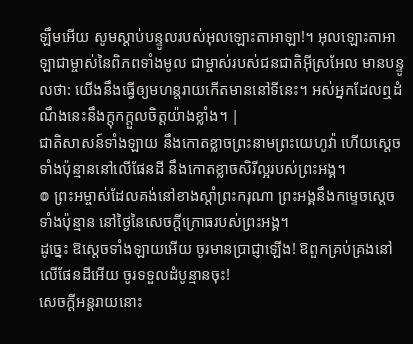ឡឹមអើយ សូមស្ដាប់បន្ទូលរបស់អុលឡោះតាអាឡា!។ អុលឡោះតាអាឡាជាម្ចាស់នៃពិភពទាំងមូល ជាម្ចាស់របស់ជនជាតិអ៊ីស្រអែល មានបន្ទូលថា: យើងនឹងធ្វើឲ្យមហន្តរាយកើតមាននៅទីនេះ។ អស់អ្នកដែលឮដំណឹងនេះនឹងក្ដុកក្ដួលចិត្តយ៉ាងខ្លាំង។ |
ជាតិសាសន៍ទាំងឡាយ នឹងកោតខ្លាចព្រះនាមព្រះយេហូវ៉ា ហើយស្តេចទាំងប៉ុន្មាននៅលើផែនដី នឹងកោតខ្លាចសិរីល្អរបស់ព្រះអង្គ។
៙ ព្រះអម្ចាស់ដែលគង់នៅខាងស្តាំព្រះករុណា ព្រះអង្គនឹងកម្ទេចស្តេចទាំងប៉ុន្មាន នៅថ្ងៃនៃសេចក្ដីក្រោធរបស់ព្រះអង្គ។
ដូច្នេះ ឱស្ដេចទាំងឡាយអើយ ចូរមានប្រាជ្ញាឡើង! ឱពួកគ្រប់គ្រងនៅលើផែនដីអើយ ចូរទទួលដំបូន្មានចុះ!
សេចក្ដីអន្តរាយនោះ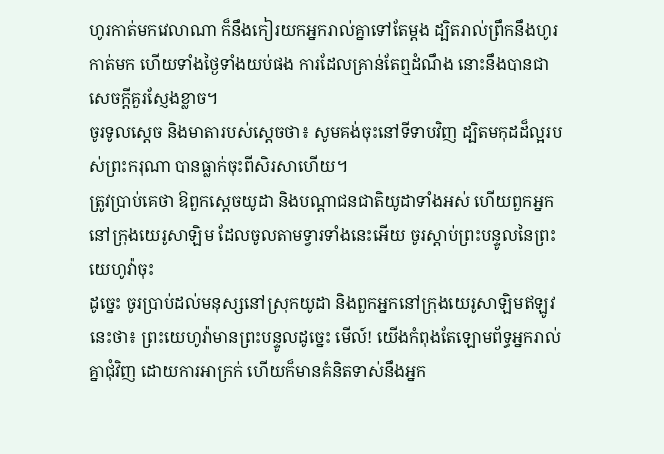ហូរកាត់មកវេលាណា ក៏នឹងកៀរយកអ្នករាល់គ្នាទៅតែម្តង ដ្បិតរាល់ព្រឹកនឹងហូរកាត់មក ហើយទាំងថ្ងៃទាំងយប់ផង ការដែលគ្រាន់តែឮដំណឹង នោះនឹងបានជាសេចក្ដីគួរស្ញែងខ្លាច។
ចូរទូលស្ដេច និងមាតារបស់ស្ដេចថា៖ សូមគង់ចុះនៅទីទាបវិញ ដ្បិតមកុដដ៏ល្អរបស់ព្រះករុណា បានធ្លាក់ចុះពីសិរសាហើយ។
ត្រូវប្រាប់គេថា ឱពួកស្ដេចយូដា និងបណ្ដាជនជាតិយូដាទាំងអស់ ហើយពួកអ្នកនៅក្រុងយេរូសាឡិម ដែលចូលតាមទ្វារទាំងនេះអើយ ចូរស្តាប់ព្រះបន្ទូលនៃព្រះយេហូវ៉ាចុះ
ដូច្នេះ ចូរប្រាប់ដល់មនុស្សនៅស្រុកយូដា និងពួកអ្នកនៅក្រុងយេរូសាឡិមឥឡូវនេះថា៖ ព្រះយេហូវ៉ាមានព្រះបន្ទូលដូច្នេះ មើល៍! យើងកំពុងតែឡោមព័ទ្ធអ្នករាល់គ្នាជុំវិញ ដោយការអាក្រក់ ហើយក៏មានគំនិតទាស់នឹងអ្នក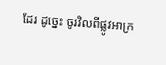ដែរ ដូច្នេះ ចូរវិលពីផ្លូវអាក្រ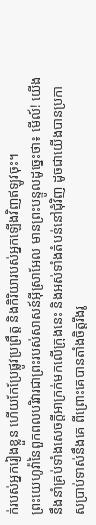ក់របស់អ្នករៀងខ្លួន ហើយកែប្រែផ្លូវប្រព្រឹត្ត និងកិរិយារបស់អ្នកឡើងវិញឥឡូវចុះ។
ព្រះយេហូវ៉ានៃពួកពលបរិវារជាព្រះរបស់សាសន៍អ៊ីស្រាអែល មានព្រះបន្ទូលដូច្នេះថា៖ មើល៍! យើងនឹងនាំគ្រប់ទាំងសេចក្ដីអាក្រក់មកលើក្រុងនេះ និងអស់ទាំងតំបន់នៅជុំវិញ ដូចជាយើងបានប្រកាសប្រាប់ទាស់នឹងគេ ពីព្រោះគេបានតាំងចិត្តរឹងរូ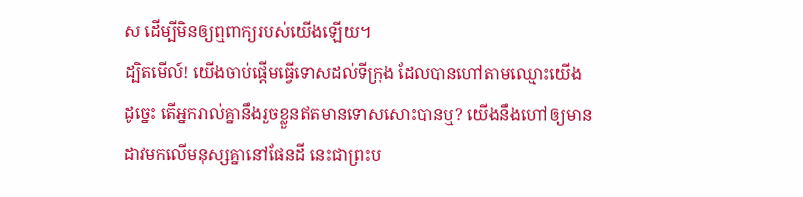ស ដើម្បីមិនឲ្យឮពាក្យរបស់យើងឡើយ។
ដ្បិតមើល៍! យើងចាប់ផ្ដើមធ្វើទោសដល់ទីក្រុង ដែលបានហៅតាមឈ្មោះយើង ដូច្នេះ តើអ្នករាល់គ្នានឹងរួចខ្លួនឥតមានទោសសោះបានឬ? យើងនឹងហៅឲ្យមានដាវមកលើមនុស្សគ្នានៅផែនដី នេះជាព្រះប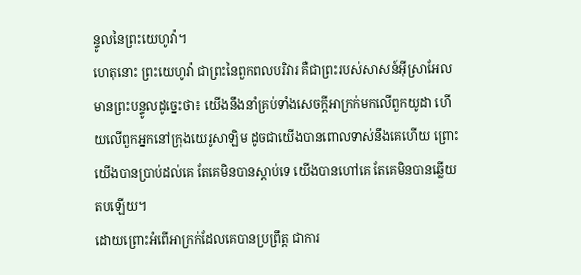ន្ទូលនៃព្រះយេហូវ៉ា។
ហេតុនោះ ព្រះយេហូវ៉ា ជាព្រះនៃពួកពលបរិវារ គឺជាព្រះរបស់សាសន៍អ៊ីស្រាអែល មានព្រះបន្ទូលដូច្នេះថា៖ យើងនឹងនាំគ្រប់ទាំងសេចក្ដីអាក្រក់មកលើពួកយូដា ហើយលើពួកអ្នកនៅក្រុងយេរូសាឡិម ដូចជាយើងបានពោលទាស់នឹងគេហើយ ព្រោះយើងបានប្រាប់ដល់គេ តែគេមិនបានស្តាប់ទេ យើងបានហៅគេ តែគេមិនបានឆ្លើយតបឡើយ។
ដោយព្រោះអំពើអាក្រក់ដែលគេបានប្រព្រឹត្ត ជាការ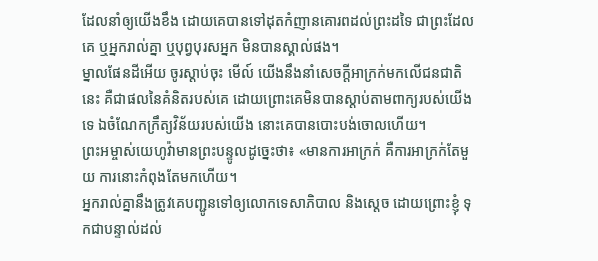ដែលនាំឲ្យយើងខឹង ដោយគេបានទៅដុតកំញានគោរពដល់ព្រះដទៃ ជាព្រះដែលគេ ឬអ្នករាល់គ្នា ឬបុព្វបុរសអ្នក មិនបានស្គាល់ផង។
ម្នាលផែនដីអើយ ចូរស្តាប់ចុះ មើល៍ យើងនឹងនាំសេចក្ដីអាក្រក់មកលើជនជាតិនេះ គឺជាផលនៃគំនិតរបស់គេ ដោយព្រោះគេមិនបានស្តាប់តាមពាក្យរបស់យើងទេ ឯចំណែកក្រឹត្យវិន័យរបស់យើង នោះគេបានបោះបង់ចោលហើយ។
ព្រះអម្ចាស់យេហូវ៉ាមានព្រះបន្ទូលដូច្នេះថា៖ «មានការអាក្រក់ គឺការអាក្រក់តែមួយ ការនោះកំពុងតែមកហើយ។
អ្នករាល់គ្នានឹងត្រូវគេបញ្ជូនទៅឲ្យលោកទេសាភិបាល និងស្តេច ដោយព្រោះខ្ញុំ ទុកជាបន្ទាល់ដល់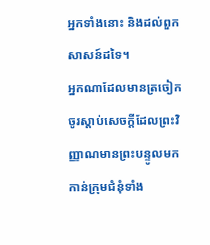អ្នកទាំងនោះ និងដល់ពួកសាសន៍ដទៃ។
អ្នកណាដែលមានត្រចៀក ចូរស្តាប់សេចក្ដីដែលព្រះវិញ្ញាណមានព្រះបន្ទូលមកកាន់ក្រុមជំនុំទាំង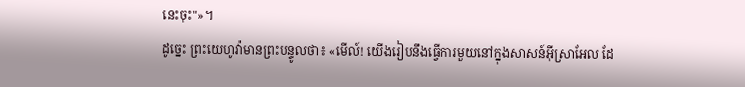នេះចុះ"»។
ដូច្នេះ ព្រះយេហូវ៉ាមានព្រះបន្ទូលថា៖ «មើល៍! យើងរៀបនឹងធ្វើការមួយនៅក្នុងសាសន៍អ៊ីស្រាអែល ដែ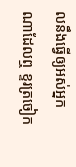លនឹងធ្វើឲ្យអស់អ្នកណាដែលឮ ខ្ទរត្រចៀក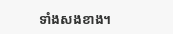ទាំងសងខាង។